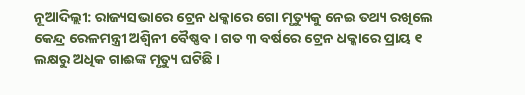ନୂଆଦିଲ୍ଲୀ: ରାଜ୍ୟସଭାରେ ଟ୍ରେନ ଧକ୍କାରେ ଗୋ ମୃତ୍ୟୁକୁ ନେଇ ତଥ୍ୟ ରଖିଲେ କେନ୍ଦ୍ର ରେଳମନ୍ତ୍ରୀ ଅଶ୍ବିନୀ ବୈଷ୍ଣବ । ଗତ ୩ ବର୍ଷରେ ଟ୍ରେନ ଧକ୍କାରେ ପ୍ରାୟ ୧ ଲକ୍ଷରୁ ଅଧିକ ଗାଈଙ୍କ ମୃତ୍ୟୁ ଘଟିଛି ।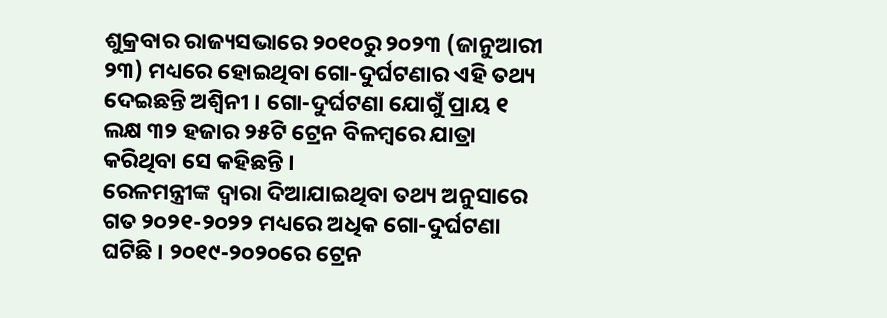ଶୁକ୍ରବାର ରାଜ୍ୟସଭାରେ ୨୦୧୦ରୁ ୨୦୨୩ (ଜାନୁଆରୀ ୨୩) ମଧ୍ୟରେ ହୋଇଥିବା ଗୋ-ଦୁର୍ଘଟଣାର ଏହି ତଥ୍ୟ ଦେଇଛନ୍ତି ଅଶ୍ବିନୀ । ଗୋ-ଦୁର୍ଘଟଣା ଯୋଗୁଁ ପ୍ରାୟ ୧ ଲକ୍ଷ ୩୨ ହଜାର ୨୫ଟି ଟ୍ରେନ ବିଳମ୍ବରେ ଯାତ୍ରା କରିଥିବା ସେ କହିଛନ୍ତି ।
ରେଳମନ୍ତ୍ରୀଙ୍କ ଦ୍ବାରା ଦିଆଯାଇଥିବା ତଥ୍ୟ ଅନୁସାରେ ଗତ ୨୦୨୧-୨୦୨୨ ମଧ୍ୟରେ ଅଧିକ ଗୋ-ଦୁର୍ଘଟଣା ଘଟିଛି । ୨୦୧୯-୨୦୨୦ରେ ଟ୍ରେନ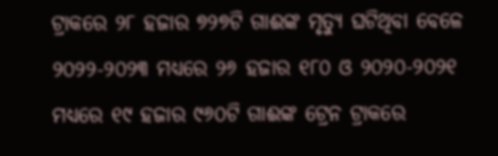ଟ୍ରାକରେ ୨୮ ହଜାର ୭୨୭ଟି ଗାଈଙ୍କ ମୃତ୍ୟୁ ଘଟିଥିବା ବେଳେ ୨୦୨୨-୨୦୨୩ ମଧ୍ୟରେ ୨୬ ହଜାର ୧୮୦ ଓ ୨୦୨୦-୨୦୨୧ ମଧ୍ୟରେ ୧୯ ହଜାର ୯୬୦ଟି ଗାଈଙ୍କ ଟ୍ରେନ ଟ୍ରାକରେ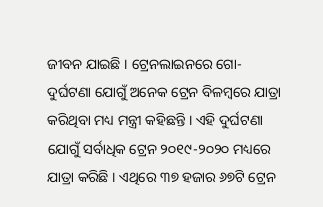ଜୀବନ ଯାଇଛି । ଟ୍ରେନଲାଇନରେ ଗୋ-ଦୁର୍ଘଟଣା ଯୋଗୁଁ ଅନେକ ଟ୍ରେନ ବିଳମ୍ବରେ ଯାତ୍ରା କରିଥିବା ମଧ୍ୟ ମନ୍ତ୍ରୀ କହିଛନ୍ତି । ଏହି ଦୁର୍ଘଟଣା ଯୋଗୁଁ ସର୍ବାଧିକ ଟ୍ରେନ ୨୦୧୯-୨୦୨୦ ମଧ୍ୟରେ ଯାତ୍ରା କରିଛି । ଏଥିରେ ୩୭ ହଜାର ୬୭ଟି ଟ୍ରେନ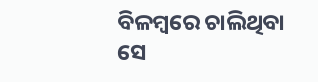ବିଳମ୍ବରେ ଚାଲିଥିବା ସେ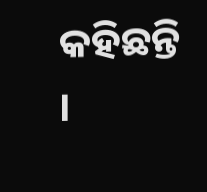କହିଛନ୍ତି ।